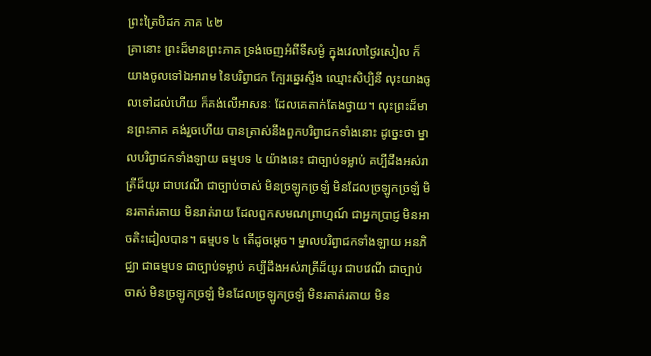ព្រះត្រៃបិដក ភាគ ៤២
គ្រានោះ ព្រះដ៏មានព្រះភាគ ទ្រង់ចេញអំពីទីសម្ងំ ក្នុងវេលាថ្ងៃរសៀល ក៏យាងចូលទៅឯអារាម នៃបរិព្វាជក ក្បែរឆ្នេរស្ទឹង ឈ្មោះសិប្បិនី លុះយាងចូលទៅដល់ហើយ ក៏គង់លើអាសនៈ ដែលគេតាក់តែងថ្វាយ។ លុះព្រះដ៏មានព្រះភាគ គង់រួចហើយ បានត្រាស់នឹងពួកបរិព្វាជកទាំងនោះ ដូច្នេះថា ម្នាលបរិព្វាជកទាំងឡាយ ធម្មបទ ៤ យ៉ាងនេះ ជាច្បាប់ទម្លាប់ គប្បីដឹងអស់រាត្រីដ៏យូរ ជាបវេណី ជាច្បាប់ចាស់ មិនច្រឡូកច្រឡំ មិនដែលច្រឡូកច្រឡំ មិនរតាត់រតាយ មិនរាត់រាយ ដែលពួកសមណព្រាហ្មណ៍ ជាអ្នកប្រាជ្ញ មិនអាចតិះដៀលបាន។ ធម្មបទ ៤ តើដូចម្តេច។ ម្នាលបរិព្វាជកទាំងឡាយ អនភិជ្ឈា ជាធម្មបទ ជាច្បាប់ទម្លាប់ គប្បីដឹងអស់រាត្រីដ៏យូរ ជាបវេណី ជាច្បាប់ចាស់ មិនច្រឡូកច្រឡំ មិនដែលច្រឡូកច្រឡំ មិនរតាត់រតាយ មិន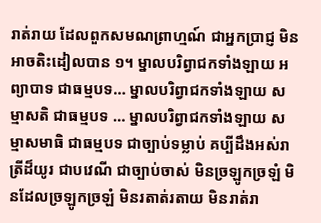រាត់រាយ ដែលពួកសមណព្រាហ្មណ៍ ជាអ្នកប្រាជ្ញ មិនអាចតិះដៀលបាន ១។ ម្នាលបរិព្វាជកទាំងឡាយ អព្យាបាទ ជាធម្មបទ… ម្នាលបរិព្វាជកទាំងឡាយ សម្មាសតិ ជាធម្មបទ … ម្នាលបរិព្វាជកទាំងឡាយ សម្មាសមាធិ ជាធម្មបទ ជាច្បាប់ទម្លាប់ គប្បីដឹងអស់រាត្រីដ៏យូរ ជាបវេណី ជាច្បាប់ចាស់ មិនច្រឡូកច្រឡំ មិនដែលច្រឡូកច្រឡំ មិនរតាត់រតាយ មិនរាត់រា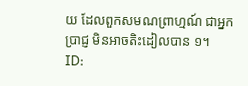យ ដែលពួកសមណព្រាហ្មណ៍ ជាអ្នកប្រាជ្ញ មិនអាចតិះដៀលបាន ១។
ID: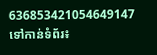636853421054649147
ទៅកាន់ទំព័រ៖